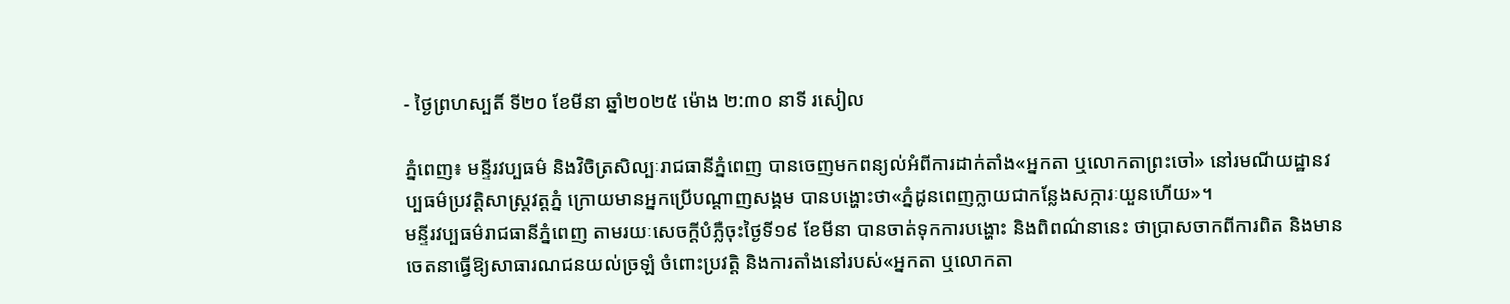- ថ្ងៃព្រហស្បតិ៍ ទី២០ ខែមីនា ឆ្នាំ២០២៥ ម៉ោង ២:៣០ នាទី រសៀល

ភ្នំពេញ៖ មន្ទីរវប្បធម៌ និងវិចិត្រសិល្បៈរាជធានីភ្នំពេញ បានចេញមកពន្យល់អំពីការដាក់តាំង«អ្នកតា ឬលោកតាព្រះចៅ» នៅរមណីយដ្ឋានវប្បធម៌ប្រវត្តិសាស្រ្តវត្តភ្នំ ក្រោយមានអ្នកប្រើបណ្តាញសង្គម បានបង្ហោះថា«ភ្នំដូនពេញក្លាយជាកន្លែងសក្ការៈយួនហើយ»។
មន្ទីរវប្បធម៌រាជធានីភ្នំពេញ តាមរយៈសេចក្តីបំភ្លឺចុះថ្ងៃទី១៩ ខែមីនា បានចាត់ទុកការបង្ហោះ និងពិពណ៌នានេះ ថាប្រាសចាកពីការពិត និងមានចេតនាធ្វើឱ្យសាធារណជនយល់ច្រឡំ ចំពោះប្រវត្តិ និងការតាំងនៅរបស់«អ្នកតា ឬលោកតា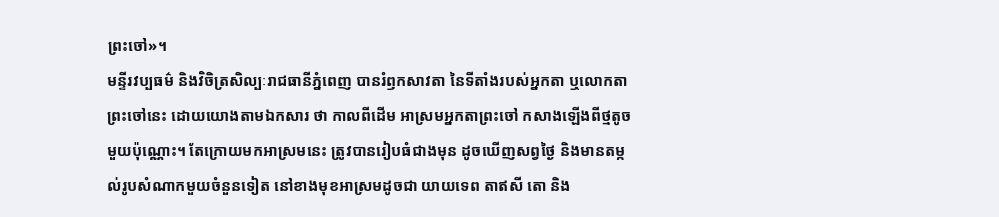ព្រះចៅ»។
មន្ទីរវប្បធម៌ និងវិចិត្រសិល្បៈរាជធានីភ្នំពេញ បានរំឭកសាវតា នៃទីតាំងរបស់អ្នកតា ឬលោកតាព្រះចៅនេះ ដោយយោងតាមឯកសារ ថា កាលពីដើម អាស្រមអ្នកតាព្រះចៅ កសាងឡើងពីថ្មតូចមួយប៉ុណ្ណោះ។ តែក្រោយមកអាស្រមនេះ ត្រូវបានរៀបធំជាងមុន ដូចឃើញសព្វថ្ងៃ និងមានតម្កល់រូបសំណាកមួយចំនួនទៀត នៅខាងមុខអាស្រមដូចជា យាយទេព តាឥសី តោ និង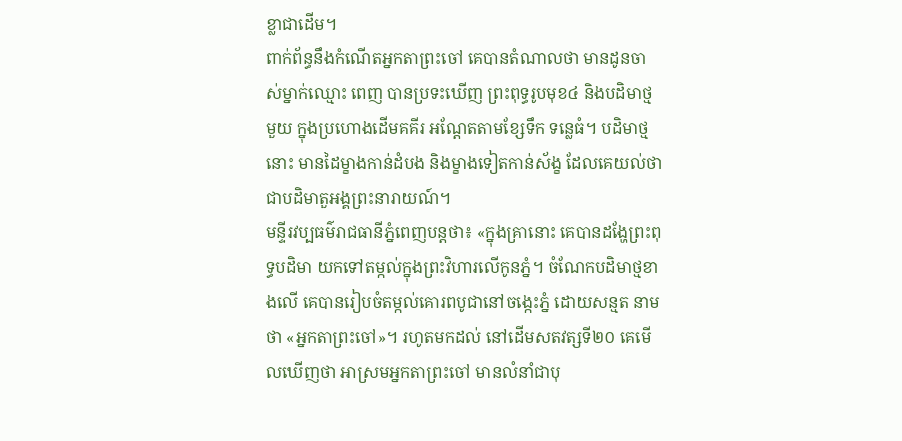ខ្លាជាដើម។
ពាក់ព័ន្ធនឹងកំណើតអ្នកតាព្រះចៅ គេបានតំណាលថា មានដូនចាស់ម្នាក់ឈ្មោះ ពេញ បានប្រទះឃើញ ព្រះពុទ្ធរូបមុខ៤ និងបដិមាថ្មមួយ ក្នុងប្រហោងដើមគគីរ អណ្តែតតាមខ្សែទឹក ទន្លេធំ។ បដិមាថ្មនោះ មានដៃម្ខាងកាន់ដំបង និងម្ខាងទៀតកាន់ស័ង្ខ ដែលគេយល់ថា ជាបដិមាតួអង្គព្រះនារាយណ៍។
មន្ទីរវប្បធម៌រាជធានីភ្នំពេញបន្តថា៖ «ក្នុងគ្រានោះ គេបានដង្ហែព្រះពុទ្ធបដិមា យកទៅតម្កល់ក្នុងព្រះវិហារលើកូនភ្នំ។ ចំណែកបដិមាថ្មខាងលើ គេបានរៀបចំតម្កល់គោរពបូជានៅចង្កេះភ្នំ ដោយសន្មត នាមថា «អ្នកតាព្រះចៅ»។ រហូតមកដល់ នៅដើមសតវត្សទី២០ គេមើលឃើញថា អាស្រមអ្នកតាព្រះចៅ មានលំនាំជាបុ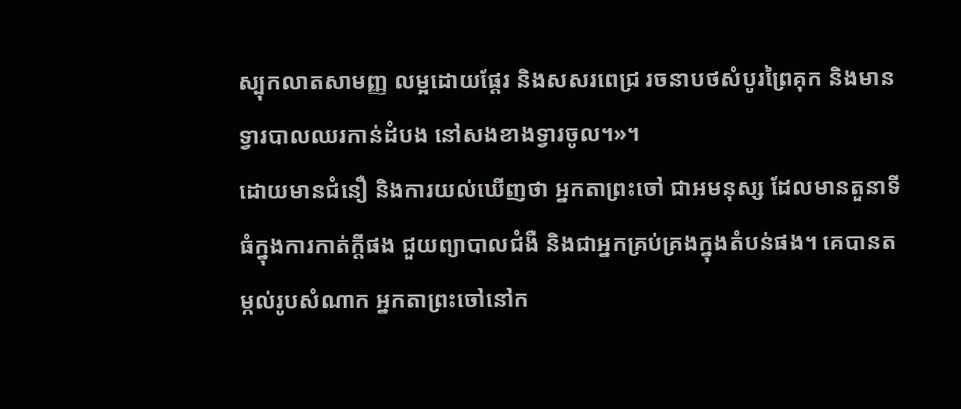ស្បុកលាតសាមញ្ញ លម្អដោយផ្តែរ និងសសរពេជ្រ រចនាបថសំបូរព្រៃគុក និងមានទ្វារបាលឈរកាន់ដំបង នៅសងខាងទ្វារចូល។»។
ដោយមានជំនឿ និងការយល់ឃើញថា អ្នកតាព្រះចៅ ជាអមនុស្ស ដែលមានតួនាទីធំក្នុងការកាត់ក្តីផង ជួយព្យាបាលជំងឺ និងជាអ្នកគ្រប់គ្រងក្នុងតំបន់ផង។ គេបានតម្កល់រូបសំណាក អ្នកតាព្រះចៅនៅក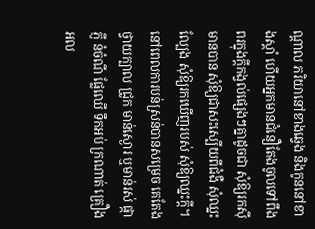ណ្តាល ភរិយានៅខាងឆ្វេង និងកូននៅខាងស្តាំ ហើយអ្នកមានជំនឿតែងចូលទៅពឹងពរក្នុងក្តីកង្វល់ផ្សេងៗគ្នាដូចជា សុំឱ្យរកស៊ីមានបាន សុំឱ្យជាសះស្បើយពីជំងឺ សុំឈ្នះល្បែង សុំឱ្យរកឃើញរបស់ សុំឱ្យឈ្នះក្តី។ នៅពេលការបន់ស្រន់បានសម្រេច គេតែងថ្វាយក្បាល ជ្រូក មាន់ស្ងោរ ឬមាន់រស់ ផ្កាភ្ញី នំចំណី ផ្លែឈើ ទឹកអប់ ក្រណាត់ គ្រឿងអល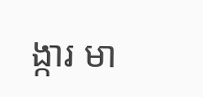ង្ការ មា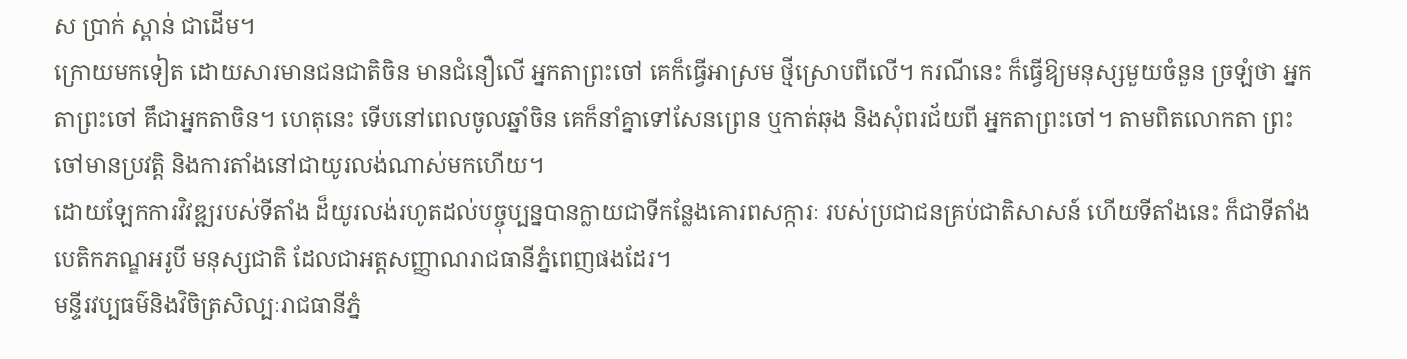ស ប្រាក់ ស្ពាន់ ជាដើម។
ក្រោយមកទៀត ដោយសារមានជនជាតិចិន មានជំនឿលើ អ្នកតាព្រះចៅ គេក៏ធ្វើអាស្រម ថ្មីស្រោបពីលើ។ ករណីនេះ ក៏ធ្វើឱ្យមនុស្សមួយចំនួន ច្រឡំថា អ្នកតាព្រះចៅ គឹជាអ្នកតាចិន។ ហេតុនេះ ទើបនៅពេលចូលឆ្នាំចិន គេក៏នាំគ្នាទៅសែនព្រេន ឬកាត់ឆុង និងសុំពរជ័យពី អ្នកតាព្រះចៅ។ តាមពិតលោកតា ព្រះចៅមានប្រវត្តិ និងការតាំងនៅជាយូរលង់ណាស់មកហើយ។
ដោយឡែកការវិវឌ្ឍរបស់ទីតាំង ដ៏យូរលង់រហូតដល់បច្ចុប្បន្នបានក្លាយជាទីកន្លែងគោរពសក្ការៈ របស់ប្រជាជនគ្រប់ជាតិសាសន៍ ហើយទីតាំងនេះ ក៏ជាទីតាំងបេតិកភណ្ឌអរូបី មនុស្សជាតិ ដែលជាអត្តសញ្ញាណរាជធានីភ្នំពេញផងដែរ។
មន្ទីរវប្បធម៌និងវិចិត្រសិល្បៈរាជធានីភ្នំ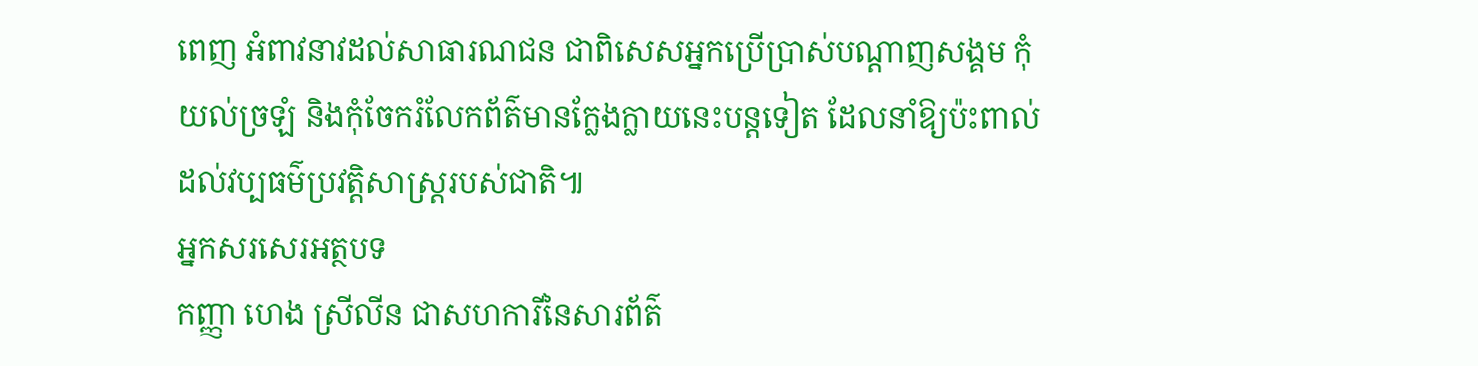ពេញ អំពាវនាវដល់សាធារណជន ជាពិសេសអ្នកប្រើប្រាស់បណ្តាញសង្គម កុំយល់ច្រឡំ និងកុំចែករំលែកព័ត៌មានក្លែងក្លាយនេះបន្តទៀត ដែលនាំឱ្យប៉ះពាល់ដល់វប្បធម៌ប្រវត្តិសាស្ត្ររបស់ជាតិ៕
អ្នកសរសេរអត្ថបទ
កញ្ញា ហេង ស្រីលីន ជាសហការីនៃសារព័ត៌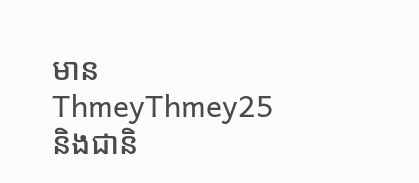មានThmeyThmey25 និងជានិ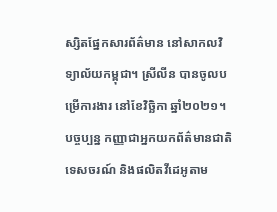ស្សិតផ្នែកសារព័ត៌មាន នៅសាកលវិទ្យាល័យកម្ពុជា។ ស្រីលីន បានចូលបម្រើការងារ នៅខែវិច្ឆិកា ឆ្នាំ២០២១។ បច្ចប្បន្ន កញ្ញាជាអ្នកយកព័ត៌មានជាតិ ទេសចរណ៍ និងផលិតវីដេអូតាម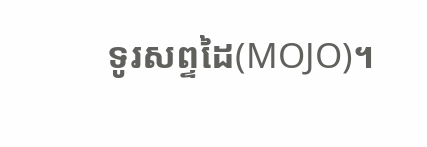ទូរសព្ទដៃ(MOJO)។